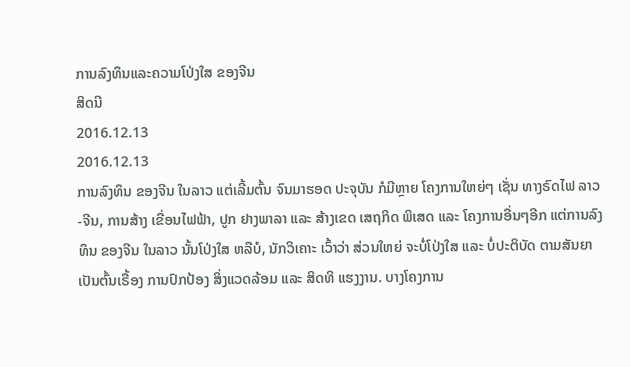ການລົງທຶນແລະຄວາມໂປ່ງໃສ ຂອງຈີນ
ສິດນີ
2016.12.13
2016.12.13
ການລົງທຶນ ຂອງຈີນ ໃນລາວ ແຕ່ເລີ້ມຕົ້ນ ຈົນມາຮອດ ປະຈຸບັນ ກໍມີຫຼາຍ ໂຄງການໃຫຍ່ໆ ເຊັ່ນ ທາງຣົດໄຟ ລາວ-ຈີນ, ການສ້າງ ເຂື່ອນໄຟຟ້າ, ປູກ ຢາງພາລາ ແລະ ສ້າງເຂດ ເສຖກິດ ພິເສດ ແລະ ໂຄງການອື່ນໆອີກ ແຕ່ການລົງທຶນ ຂອງຈີນ ໃນລາວ ນັ້ນໂປ່ງໃສ ຫລືບໍ, ນັກວິເຄາະ ເວົ້າວ່າ ສ່ວນໃຫຍ່ ຈະບໍ່ໂປ່ງໃສ ແລະ ບໍ່ປະຕິບັດ ຕາມສັນຍາ ເປັນຕົ້ນເຣື້ອງ ການປົກປ້ອງ ສິ່ງແວດລ້ອມ ແລະ ສິດທິ ແຮງງານ. ບາງໂຄງການ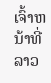ເຈົ້າຫນ້າທີ່ລາວ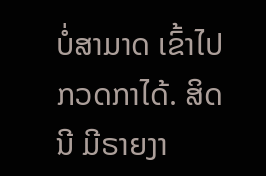ບໍ່ສາມາດ ເຂົ້າໄປ ກວດກາໄດ້. ສິດນີ ມີຣາຍງາ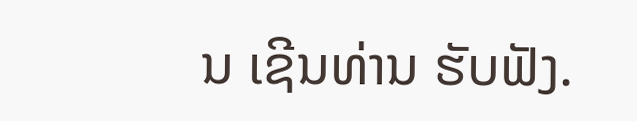ນ ເຊີນທ່ານ ຮັບຟັງ.